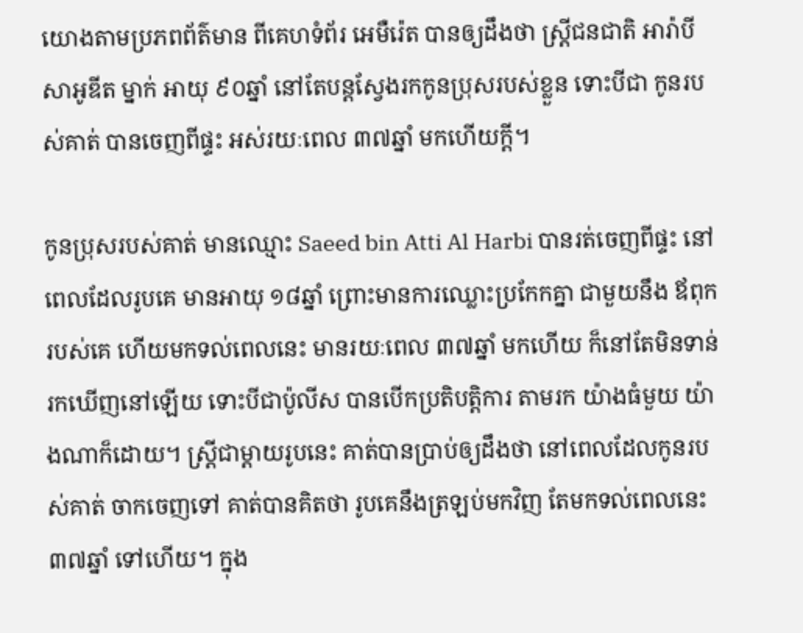យោងតាមប្រភពព័ត៌មាន ពីគេហទំព័រ អេមឺរ៉េត បានឲ្យដឹងថា ស្រ្តីជនជាតិ អារ៉ាបី សាអូឌីត ម្នាក់ អាយុ ៩០ឆ្នាំ នៅតែបន្តស្វែងរកកូនប្រុសរបស់ខ្លួន ទោះបីជា កូនរបស់គាត់ បានចេញពីផ្ទះ អស់រយៈពេល ៣៧ឆ្នាំ មកហើយក្តី។

កូនប្រុសរបស់គាត់ មានឈ្មោះ Saeed bin Atti Al Harbi បានរត់ចេញពីផ្ទះ នៅពេលដែលរូបគេ មានអាយុ ១៨ឆ្នាំ ព្រោះមានការឈ្លោះប្រកែកគ្នា ជាមួយនឹង ឪពុករបស់គេ ហើយមកទល់ពេលនេះ មានរយៈពេល ៣៧ឆ្នាំ មកហើយ ក៏នៅតែមិនទាន់ រកឃើញនៅឡើយ ទោះបីជាប៉ូលីស បានបើកប្រតិបត្តិការ តាមរក យ៉ាងធំមួយ យ៉ាងណាក៏ដោយ។ ស្រ្តីជាម្តាយរូបនេះ គាត់បានប្រាប់ឲ្យដឹងថា នៅពេលដែលកូនរបស់គាត់ ចាកចេញទៅ គាត់បានគិតថា រូបគេនឹងត្រឡប់មកវិញ តែមកទល់ពេលនេះ ៣៧ឆ្នាំ ទៅហើយ។ ក្នុង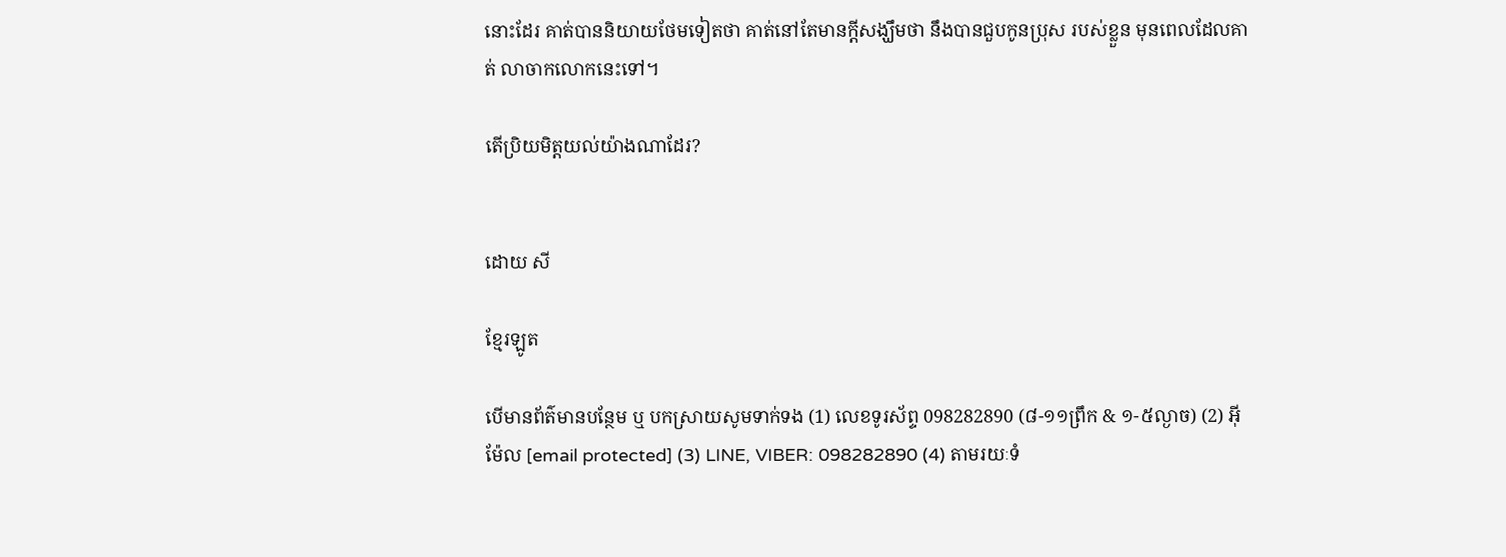នោះដែរ គាត់បាននិយាយថែមទៀតថា គាត់នៅតែមានក្តីសង្ឃឹមថា នឹងបានជួបកូនប្រុស របស់ខ្លួន មុនពេលដែលគាត់ លាចាកលោកនេះទៅ។

តើប្រិយមិត្តយល់យ៉ាងណាដែរ?


ដោយ សី

ខ្មែរឡូត

បើមានព័ត៌មានបន្ថែម ឬ បកស្រាយសូមទាក់ទង (1) លេខទូរស័ព្ទ 098282890 (៨-១១ព្រឹក & ១-៥ល្ងាច) (2) អ៊ីម៉ែល [email protected] (3) LINE, VIBER: 098282890 (4) តាមរយៈទំ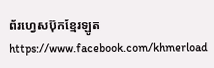ព័រហ្វេសប៊ុកខ្មែរឡូត https://www.facebook.com/khmerload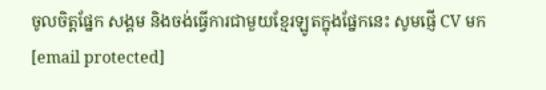ចូលចិត្តផ្នែក សង្គម និងចង់ធ្វើការជាមួយខ្មែរឡូតក្នុងផ្នែកនេះ សូមផ្ញើ CV មក [email protected]